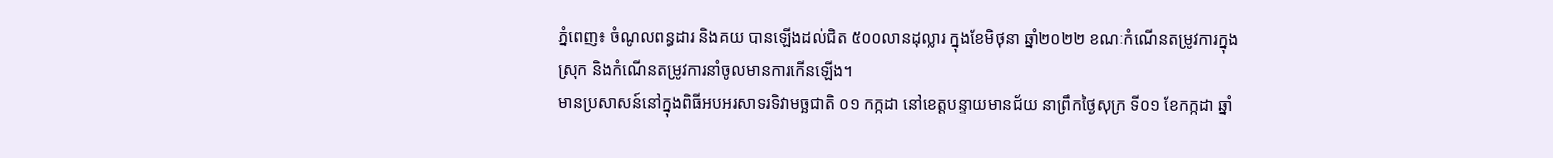ភ្នំពេញ៖ ចំណូលពន្ធដារ និងគយ បានឡើងដល់ជិត ៥០០លានដុល្លារ ក្នុងខែមិថុនា ឆ្នាំ២០២២ ខណៈកំណើនតម្រូវការក្នុងស្រុក និងកំណើនតម្រូវការនាំចូលមានការកើនឡើង។
មានប្រសាសន៍នៅក្នុងពិធីអបអរសាទរទិវាមច្ឆជាតិ ០១ កក្កដា នៅខេត្តបន្ទាយមានជ័យ នាព្រឹកថ្ងៃសុក្រ ទី០១ ខែកក្កដា ឆ្នាំ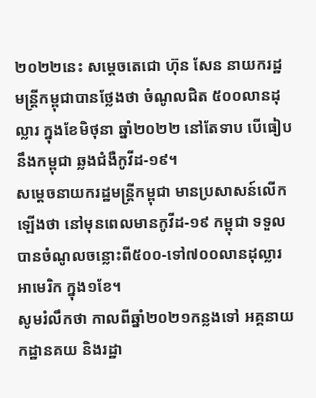២០២២នេះ សម្តេចតេជោ ហ៊ុន សែន នាយករដ្ឋមន្រ្តីកម្ពុជាបានថ្លែងថា ចំណូលជិត ៥០០លានដុល្លារ ក្នុងខែមិថុនា ឆ្នាំ២០២២ នៅតែទាប បើធៀបនឹងកម្ពុជា ឆ្លងជំងឺកូវីដ-១៩។
សម្តេចនាយករដ្ឋមន្រ្តីកម្ពុជា មានប្រសាសន៍លើកឡើងថា នៅមុនពេលមានកូវីដ-១៩ កម្ពុជា ទទួលបានចំណូលចន្លោះពី៥០០-ទៅ៧០០លានដុល្លារអាមេរិក ក្នុង១ខែ។
សូមរំលឹកថា កាលពីឆ្នាំ២០២១កន្លងទៅ អគ្គនាយកដ្ឋានគយ និងរដ្ឋា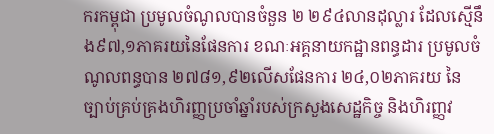ករកម្ពុជា ប្រមូលចំណូលបានចំនួន ២ ២៩៤លានដុល្លារ ដែលស្មើនឹង៩៧,១ភាគរយនៃផែនការ ខណៈអគ្គនាយកដ្ឋានពន្ធដារ ប្រមូលចំណូលពន្ធបាន ២៧៨១,៩២លើសផែនការ ២៤,០២ភាគរយ នៃច្បាប់គ្រប់គ្រងហិរញ្ញប្រចាំឆ្នាំរបស់ក្រសួងសេដ្ឋកិច្ច និងហិរញ្ញវ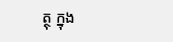ត្ថុ ក្នុង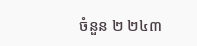ចំនួន ២ ២៤៣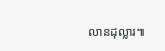លានដុល្លារ៕